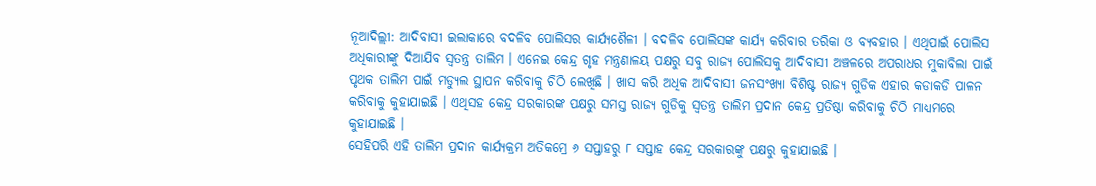ନୂଆଦିଲ୍ଲୀ: ଆଦିବାସୀ ଇଲାକାରେ ବଦଳିବ ପୋଲିସର କାର୍ଯ୍ୟଶୈଳୀ । ବଦଳିବ ପୋଲିସଙ୍କ କାର୍ଯ୍ୟ କରିବାର ତରିକା ଓ ବ୍ୟବହାର । ଏଥିପାଇଁ ପୋଲିସ ଅଧିକାରୀଙ୍କୁ ଦିଆଯିବ ସ୍ବତନ୍ତ୍ର ତାଲିମ । ଏନେଇ କେନ୍ଦ୍ର ଗୃହ ମନ୍ତ୍ରଣାଳୟ ପକ୍ଷରୁ ସବୁ ରାଜ୍ୟ ପୋଲିସକୁ ଆଦିବାସୀ ଅଞ୍ଚଳରେ ଅପରାଧର ମୁକାବିଲା ପାଇଁ ପୃଥକ ତାଲିମ ପାଇଁ ମଡ୍ୟୁଲ ସ୍ଥାପନ କରିବାକୁ ଚିଠି ଲେଖିଛି । ଖାସ କରି ଅଧିକ ଆଦିବାସୀ ଜନସଂଖ୍ୟା ବିଶିଷ୍ଟ ରାଜ୍ୟ ଗୁଡିକ ଏହାର କଡାକଡି ପାଳନ କରିବାକୁ କୁହାଯାଇଛି । ଏଥିସହ କେନ୍ଦ୍ର ସରକାରଙ୍କ ପକ୍ଷରୁ ସମସ୍ତ ରାଜ୍ୟ ଗୁଡିକୁ ସ୍ବତନ୍ତ୍ର ତାଲିମ ପ୍ରଦାନ କେନ୍ଦ୍ର ପ୍ରତିଷ୍ଠା କରିବାକୁ ଚିଠି ମାଧ୍ୟମରେ କୁହାଯାଇଛି ।
ସେହିପରି ଏହି ତାଲିମ ପ୍ରଦାନ କାର୍ଯ୍ୟକ୍ରମ ଅତିକମ୍ରେ ୬ ସପ୍ତାହରୁ ୮ ସପ୍ତାହ କେନ୍ଦ୍ର ସରକାରଙ୍କୁ ପକ୍ଷରୁ କୁହାଯାଇଛି ।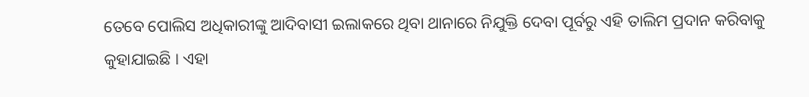ତେବେ ପୋଲିସ ଅଧିକାରୀଙ୍କୁ ଆଦିବାସୀ ଇଲାକରେ ଥିବା ଥାନାରେ ନିଯୁକ୍ତି ଦେବା ପୂର୍ବରୁ ଏହି ତାଲିମ ପ୍ରଦାନ କରିବାକୁ କୁହାଯାଇଛି । ଏହା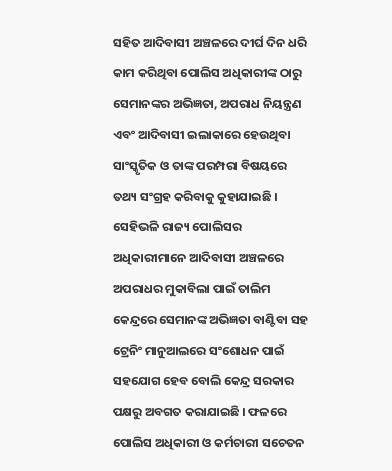ସହିତ ଆଦିବାସୀ ଅଞ୍ଚଳରେ ଦୀର୍ଘ ଦିନ ଧରି କାମ କରିଥିବା ପୋଲିସ ଅଧିକାରୀଙ୍କ ଠାରୁ ସେମାନଙ୍କର ଅଭିଜ୍ଞତା, ଅପରାଧ ନିୟନ୍ତ୍ରଣ ଏବଂ ଆଦିବାସୀ ଇଲାକାରେ ହେଉଥିବା ସାଂସ୍କୃତିକ ଓ ତାଙ୍କ ପରମ୍ପରା ବିଷୟରେ ତଥ୍ୟ ସଂଗ୍ରହ କରିବାକୁ କୁହାଯାଇଛି ।
ସେହିଭଳି ରାଜ୍ୟ ପୋଲିସର ଅଧିକାରୀମାନେ ଆଦିବାସୀ ଅଞ୍ଚଳରେ ଅପରାଧର ମୁକାବିଲା ପାଇଁ ତାଲିମ କେନ୍ଦ୍ରରେ ସେମାନଙ୍କ ଅଭିଜ୍ଞତା ବାଣ୍ଟିବା ସହ ଟ୍ରେନିଂ ମାନୁଆଲରେ ସଂଶୋଧନ ପାଇଁ ସହଯୋଗ ହେବ ବୋଲି କେନ୍ଦ୍ର ସରକାର ପକ୍ଷରୁ ଅବଗତ କରାଯାଇଛି । ଫଳରେ ପୋଲିସ ଅଧିକାରୀ ଓ କର୍ମଚାରୀ ସଚେତନ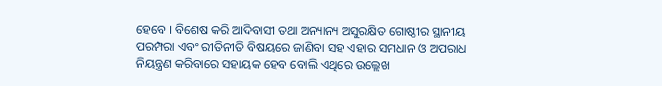ହେବେ । ବିଶେଷ କରି ଆଦିବାସୀ ତଥା ଅନ୍ୟାନ୍ୟ ଅସୁରକ୍ଷିତ ଗୋଷ୍ଠୀର ସ୍ଥାନୀୟ ପରମ୍ପରା ଏବଂ ରୀତିନୀତି ବିଷୟରେ ଜାଣିବା ସହ ଏହାର ସମଧାନ ଓ ଅପରାଧ ନିୟନ୍ତ୍ରଣ କରିବାରେ ସହାୟକ ହେବ ବୋଲି ଏଥିରେ ଉଲ୍ଲେଖ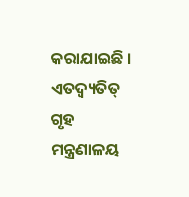କରାଯାଇଛି ।
ଏତଦ୍ବ୍ୟତିତ୍ ଗୃହ ମନ୍ତ୍ରଣାଳୟ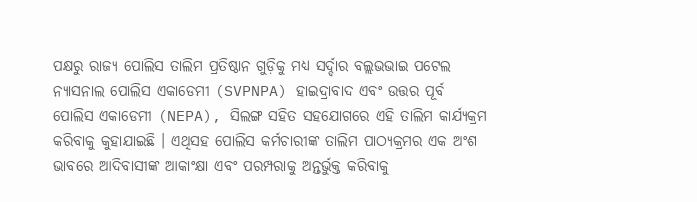ପକ୍ଷରୁ ରାଜ୍ୟ ପୋଲିସ ତାଲିମ ପ୍ରତିଷ୍ଠାନ ଗୁଡ଼ିକୁ ମଧ୍ୟ ସର୍ଦ୍ଦାର ବଲ୍ଲଭଭାଇ ପଟେଲ ନ୍ୟାସନାଲ ପୋଲିସ ଏକାଡେମୀ (SVPNPA) ହାଇଦ୍ରାବାଦ ଏବଂ ଉତ୍ତର ପୂର୍ବ ପୋଲିସ ଏକାଡେମୀ (NEPA), ସିଲଙ୍ଗ ସହିତ ସହଯୋଗରେ ଏହି ତାଲିମ କାର୍ଯ୍ୟକ୍ରମ କରିବାକୁ କୁହାଯାଇଛି । ଏଥିସହ ପୋଲିସ କର୍ମଚାରୀଙ୍କ ତାଲିମ ପାଠ୍ୟକ୍ରମର ଏକ ଅଂଶ ଭାବରେ ଆଦିବାସୀଙ୍କ ଆକାଂକ୍ଷା ଏବଂ ପରମ୍ପରାକୁ ଅନ୍ତର୍ଭୁକ୍ତ କରିବାକୁ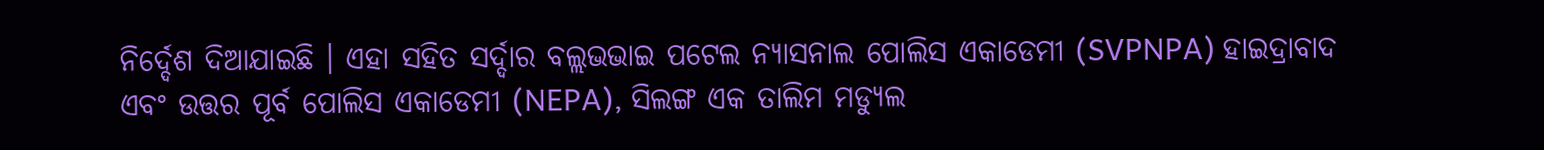ନିର୍ଦ୍ଦେଶ ଦିଆଯାଇଛି । ଏହା ସହିତ ସର୍ଦ୍ଦାର ବଲ୍ଲଭଭାଇ ପଟେଲ ନ୍ୟାସନାଲ ପୋଲିସ ଏକାଡେମୀ (SVPNPA) ହାଇଦ୍ରାବାଦ ଏବଂ ଉତ୍ତର ପୂର୍ବ ପୋଲିସ ଏକାଡେମୀ (NEPA), ସିଲଙ୍ଗ ଏକ ତାଲିମ ମଡ୍ୟୁଲ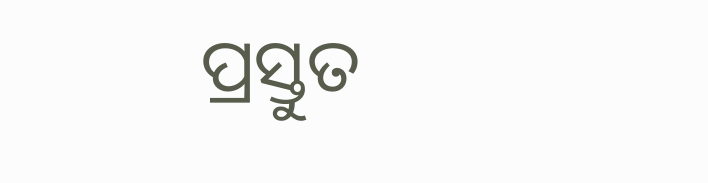ପ୍ରସ୍ତୁତ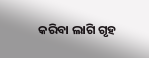କରିବା ଲାଗି ଗୃହ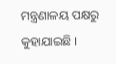ମନ୍ତ୍ରଣାଳୟ ପକ୍ଷରୁ କୁହାଯାଇଛି ।